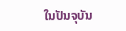ໃນປັນຈຸບັນ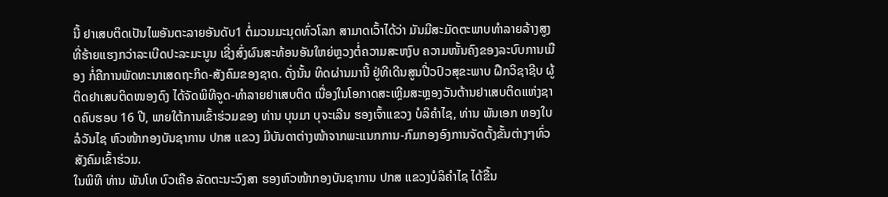ນີ້ ຢາເສບຕິດເປັນໄພອັນຕະລາຍອັນດັບ1 ຕໍ່ມວນມະນຸດທົ່ວໂລກ ສາມາດເວົ້າໄດ້ວ່າ ມັນມີສະມັດຕະພາບທຳລາຍລ້າງສູງ ທີ່ຮ້າຍແຮງກວ່າລະເບີດປະລະມະນູນ ເຊີ່ງສົ່ງຜົນສະທ້ອນອັນໃຫຍ່ຫຼວງຕໍ່ຄວາມສະຫງົບ ຄວາມໜັ້ນຄົງຂອງລະບົບການເມືອງ ກໍ່ຄືການພັດທະນາເສດຖະກິດ-ສັງຄົມຂອງຊາດ. ດັ່ງນັ້ນ ທິດຜ່ານມານີ້ ຢູ່ທີເດີນສູນປີ່ວປົວສຸຂະພາບ ຝືກວິຊາຊີບ ຜູ້ຕິດຢາເສບຕິດໜອງດົງ ໄດ້ຈັດພິທີຈູດ-ທຳລາຍຢາເສບຕິດ ເນື່ອງໃນໂອກາດສະເຫຼີມສະຫຼອງວັນຕ້ານຢາເສບຕິດແຫ່ງຊາດຄົບຮອບ 16 ປີ, ພາຍໃຕ້ການເຂົ້າຮ່ວມຂອງ ທ່ານ ບຸນມາ ບຸຈະເລີນ ຮອງເຈົ້າແຂວງ ບໍລິຄຳໄຊ, ທ່ານ ພັນເອກ ທອງໃບ ລໍວັນໄຊ ຫົວໜ້າກອງບັນຊາການ ປກສ ແຂວງ ມີບັນດາຕ່າງໜ້າຈາກພະແນກການ-ກົມກອງອົງການຈັດຕັ້ງຂັ້ນຕ່າງໆທົ່ວສັງຄົມເຂົ້າຮ່ວມ.
ໃນພິທີ ທ່ານ ພັນໂທ ບົວເຄືອ ລັດຕະນະວົງສາ ຮອງຫົວໜ້າກອງບັນຊາການ ປກສ ແຂວງບໍລິຄຳໄຊ ໄດ້ຂື້ນ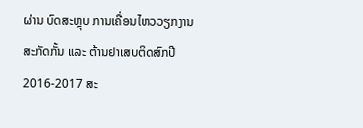ຜ່ານ ບົດສະຫຼຸບ ການເຄື່ອນໄຫວວຽກງານສະກັດກັ້ນ ແລະ ຕ້ານຢາເສບຕິດສົກປີ 2016-2017 ສະ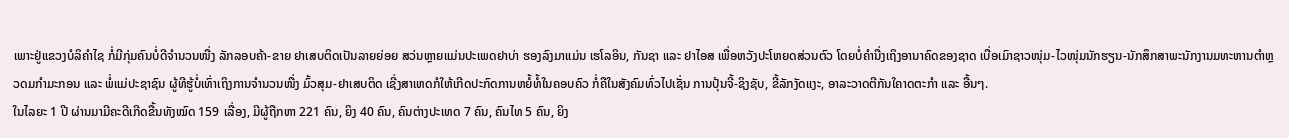ເພາະຢູ່ແຂວງບໍລິຄໍາໄຊ ກໍ່ມີກຸ່ມຄົນບໍ່ດີຈໍານວນໜື່ງ ລັກລອບຄ້າ-ຂາຍ ຢາເສບຕິດເປັນລາຍຍ່ອຍ ສວ່ນຫຼາຍແມ່ນປະເພດຢາບ່າ ຮອງລົງມາແມ່ນ ເຮໂລອິນ, ກັນຊາ ແລະ ຢາໄອສ ເພື່ອຫວັງປະໂຫຍດສ່ວນຕົວ ໂດຍບໍ່ຄຳນື່ງເຖິງອານາຄົດຂອງຊາດ ເບື່ອເມົາຊາວໜຸ່ມ-ໄວໜຸ່ມນັກຮຽນ-ນັກສຶກສາພະນັກງານມທະຫານຕຳຫຼວດມກຳມະກອນ ແລະ ພໍ່ແມ່ປະຊາຊົນ ຜູ້ທີຮູ້ບໍ່ເທົ່າເຖິງການຈຳນວນໜື່ງ ມົ້ວສຸມ-ຢາເສບຕິດ ເຊີ່ງສາເຫດກໍໃຫ້ເກີດປະກົດການຫຍໍ້ທໍ້ໃນຄອບຄົວ ກໍ່ຄືໃນສັງຄົມທົ່ວໄປເຊັ່ນ ການປຸ້ນຈີ້-ຊິງຊັບ, ຂີ້ລັກງັດແງະ, ອາລະວາດຕີກັນໃຄາດຕະກຳ ແລະ ອື້ນໆ.
ໃນໄລຍະ 1 ປີ ຜ່ານມາມີຄະດີເກີດຂື້ນທັງໝົດ 159 ເລື່ອງ, ມີຜູ້ຖືກຫາ 221 ຄົນ, ຍິງ 40 ຄົນ, ຄົນຕ່າງປະເທດ 7 ຄົນ, ຄົນໄທ 5 ຄົນ, ຍິງ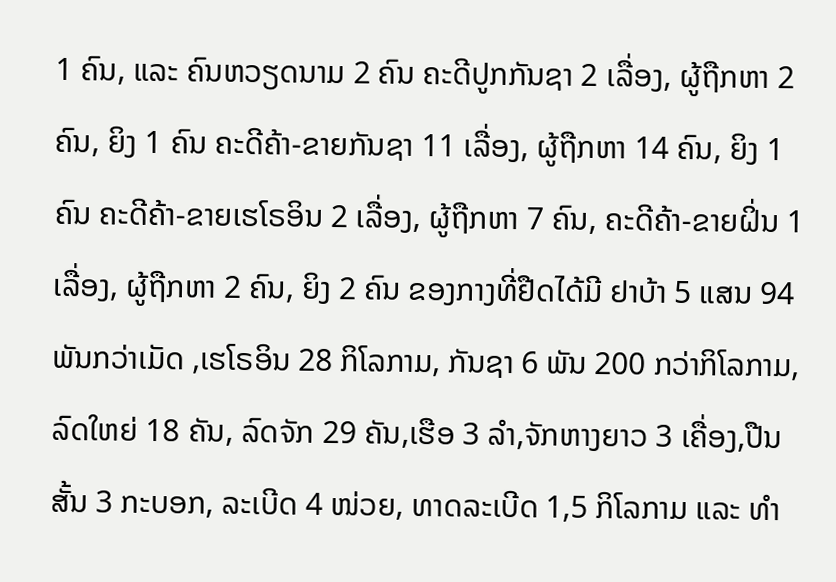1 ຄົນ, ແລະ ຄົນຫວຽດນາມ 2 ຄົນ ຄະດີປູກກັນຊາ 2 ເລື່ອງ, ຜູ້ຖືກຫາ 2 ຄົນ, ຍິງ 1 ຄົນ ຄະດີຄ້າ-ຂາຍກັນຊາ 11 ເລື່ອງ, ຜູ້ຖືກຫາ 14 ຄົນ, ຍິງ 1 ຄົນ ຄະດີຄ້າ-ຂາຍເຮໂຣອິນ 2 ເລື່ອງ, ຜູ້ຖືກຫາ 7 ຄົນ, ຄະດີຄ້າ-ຂາຍຝິ່ນ 1 ເລື່ອງ, ຜູ້ຖືກຫາ 2 ຄົນ, ຍິງ 2 ຄົນ ຂອງກາງທີ່ຢືດໄດ້ມີ ຢາບ້າ 5 ແສນ 94 ພັນກວ່າເມັດ ,ເຮໂຣອິນ 28 ກິໂລກາມ, ກັນຊາ 6 ພັນ 200 ກວ່າກິໂລກາມ, ລົດໃຫຍ່ 18 ຄັນ, ລົດຈັກ 29 ຄັນ,ເຮືອ 3 ລຳ,ຈັກຫາງຍາວ 3 ເຄື່ອງ,ປືນສັ້ນ 3 ກະບອກ, ລະເບີດ 4 ໜ່ວຍ, ທາດລະເບີດ 1,5 ກິໂລກາມ ແລະ ທຳ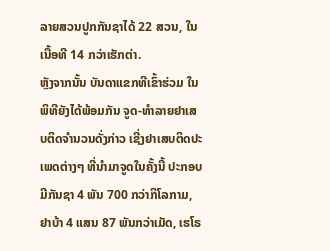ລາຍສວນປູກກັນຊາໄດ້ 22 ສວນ, ໃນເນື້ອທີ 14 ກວ່າເຮັກຕ່າ.
ຫຼັງຈາກນັ້ນ ບັນດາແຂກທີເຂົ້າຮ່ວມ ໃນພິທີຍັງໄດ້ພ້ອມກັນ ຈູດ-ທໍາລາຍຢາເສບຕິດຈຳນວນດັ່ງກ່າວ ເຊີ່ງຢາເສບຕິດປະເພດຕ່າງໆ ທີ່ນຳມາຈູດໃນຄັ້ງນີ້ ປະກອບມີກັນຊາ 4 ພັນ 700 ກວ່າກິໂລກາມ, ຢາບ້າ 4 ແສນ 87 ພັນກວ່າເມັດ, ເຮໂຣ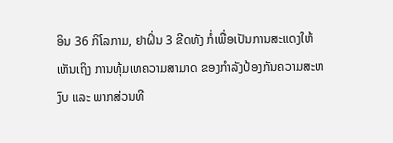ອິນ 36 ກິໂລກາມ, ຢາຝິ່ນ 3 ຂີດທັງ ກໍ່ເພື່ອເປັນການສະແດງໃຫ້ເຫັນເຖິງ ການທຸ້ມເທຄວາມສາມາດ ຂອງກຳລັງປ້ອງກັນຄວາມສະຫງົບ ແລະ ພາກສ່ວນທີ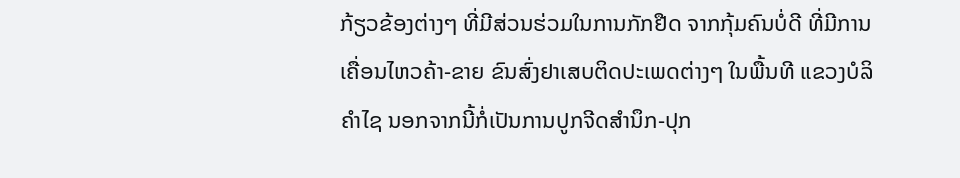ກ້ຽວຂ້ອງຕ່າງໆ ທີ່ມີສ່ວນຮ່ວມໃນການກັກຢືດ ຈາກກຸ້ມຄົນບໍ່ດີ ທີ່ມີການເຄື່ອນໄຫວຄ້າ-ຂາຍ ຂົນສົ່ງຢາເສບຕິດປະເພດຕ່າງໆ ໃນພື້ນທີ ແຂວງບໍລິຄຳໄຊ ນອກຈາກນີ້ກໍ່ເປັນການປູກຈີດສຳນຶກ-ປຸກ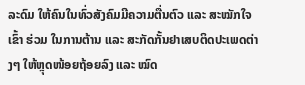ລະດົມ ໃຫ້ຄົນໃນທົ່ວສັງຄົມມີຄວາມຕື່ນຕົວ ແລະ ສະໝັກໃຈເຂົ້າ ຮ່ວມ ໃນການຕ້ານ ແລະ ສະກັດກັ້ນຢາເສບຕິດປະເພດຕ່າງໆ ໃຫ້ຫຼຸດໜ້ອຍຖ້ອຍລົງ ແລະ ໝົດ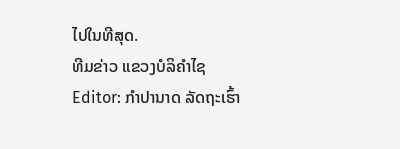ໄປໃນທີສຸດ.
ທີມຂ່າວ ແຂວງບໍລິຄໍາໄຊ
Editor: ກຳປານາດ ລັດຖະເຮົ້າ